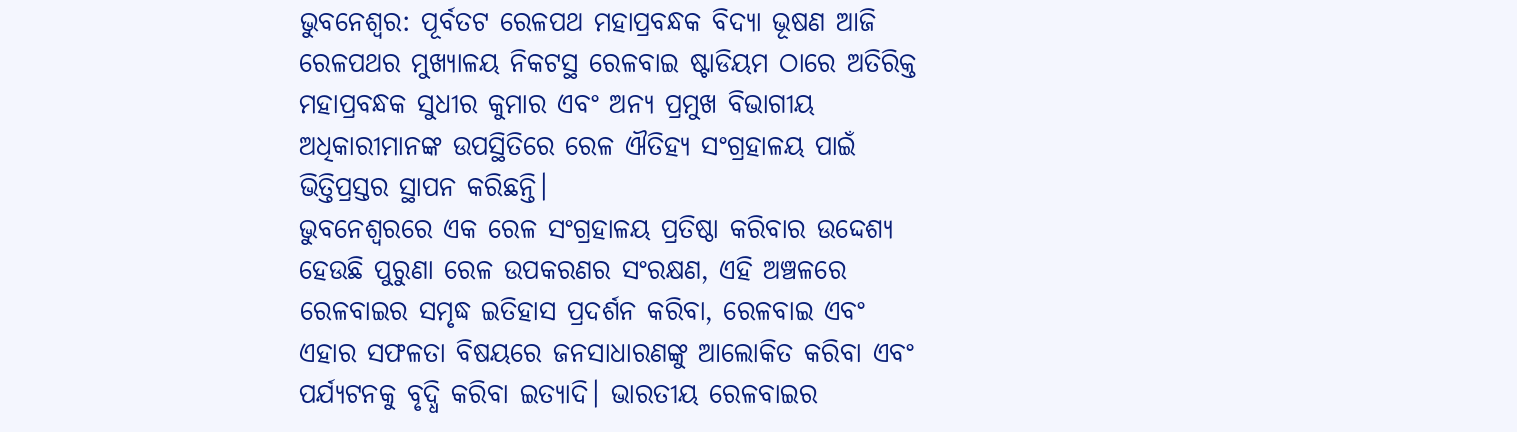ଭୁବନେଶ୍ୱର: ପୂର୍ବତଟ ରେଳପଥ ମହାପ୍ରବନ୍ଧକ ବିଦ୍ୟା ଭୂଷଣ ଆଜି ରେଳପଥର ମୁଖ୍ୟାଳୟ ନିକଟସ୍ଥ ରେଳବାଇ ଷ୍ଟାଡିୟମ ଠାରେ ଅତିରିକ୍ତ ମହାପ୍ରବନ୍ଧକ ସୁଧୀର କୁମାର ଏବଂ ଅନ୍ୟ ପ୍ରମୁଖ ବିଭାଗୀୟ ଅଧିକାରୀମାନଙ୍କ ଉପସ୍ଥିତିରେ ରେଳ ଐତିହ୍ୟ ସଂଗ୍ରହାଳୟ ପାଇଁ ଭିତ୍ତିପ୍ରସ୍ତର ସ୍ଥାପନ କରିଛନ୍ତି।
ଭୁବନେଶ୍ୱରରେ ଏକ ରେଳ ସଂଗ୍ରହାଳୟ ପ୍ରତିଷ୍ଠା କରିବାର ଉଦ୍ଦେଶ୍ୟ ହେଉଛି ପୁରୁଣା ରେଳ ଉପକରଣର ସଂରକ୍ଷଣ, ଏହି ଅଞ୍ଚଳରେ ରେଳବାଇର ସମୃଦ୍ଧ ଇତିହାସ ପ୍ରଦର୍ଶନ କରିବା, ରେଳବାଇ ଏବଂ ଏହାର ସଫଳତା ବିଷୟରେ ଜନସାଧାରଣଙ୍କୁ ଆଲୋକିତ କରିବା ଏବଂ ପର୍ଯ୍ୟଟନକୁ ବୃଦ୍ଧି କରିବା ଇତ୍ୟାଦି। ଭାରତୀୟ ରେଳବାଇର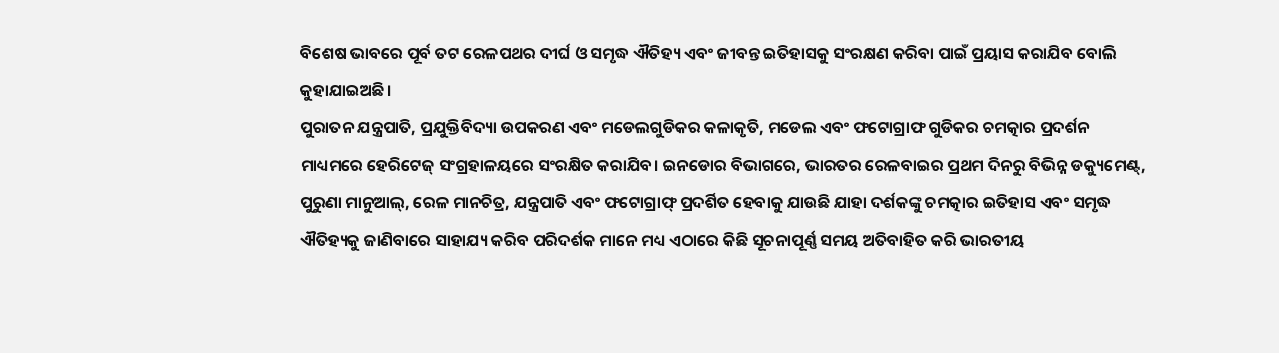ବିଶେଷ ଭାବରେ ପୂର୍ବ ତଟ ରେଳପଥର ଦୀର୍ଘ ଓ ସମୃଦ୍ଧ ଐତିହ୍ୟ ଏବଂ ଜୀବନ୍ତ ଇତିହାସକୁ ସଂରକ୍ଷଣ କରିବା ପାଇଁ ପ୍ରୟାସ କରାଯିବ ବୋଲି କୁହାଯାଇଅଛି।
ପୁରାତନ ଯନ୍ତ୍ରପାତି, ପ୍ରଯୁକ୍ତିବିଦ୍ୟା ଉପକରଣ ଏବଂ ମଡେଲଗୁଡିକର କଳାକୃତି, ମଡେଲ ଏବଂ ଫଟୋଗ୍ରାଫ ଗୁଡିକର ଚମତ୍କାର ପ୍ରଦର୍ଶନ ମାଧ୍ୟମରେ ହେରିଟେଜ୍ ସଂଗ୍ରହାଳୟରେ ସଂରକ୍ଷିତ କରାଯିବ। ଇନଡୋର ବିଭାଗରେ, ଭାରତର ରେଳବାଇର ପ୍ରଥମ ଦିନରୁ ବିଭିନ୍ନ ଡକ୍ୟୁମେଣ୍ଟ୍, ପୁରୁଣା ମାନୁଆଲ୍, ରେଳ ମାନଚିତ୍ର, ଯନ୍ତ୍ରପାତି ଏବଂ ଫଟୋଗ୍ରାଫ୍ ପ୍ରଦର୍ଶିତ ହେବାକୁ ଯାଉଛି ଯାହା ଦର୍ଶକଙ୍କୁ ଚମତ୍କାର ଇତିହାସ ଏବଂ ସମୃଦ୍ଧ ଐତିହ୍ୟକୁ ଜାଣିବାରେ ସାହାଯ୍ୟ କରିବ ପରିଦର୍ଶକ ମାନେ ମଧ୍ୟ ଏଠାରେ କିଛି ସୂଚନାପୂର୍ଣ୍ଣ ସମୟ ଅତିବାହିତ କରି ଭାରତୀୟ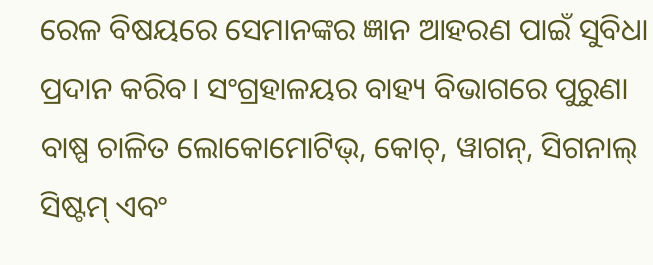ରେଳ ବିଷୟରେ ସେମାନଙ୍କର ଜ୍ଞାନ ଆହରଣ ପାଇଁ ସୁବିଧା ପ୍ରଦାନ କରିବ। ସଂଗ୍ରହାଳୟର ବାହ୍ୟ ବିଭାଗରେ ପୁରୁଣା ବାଷ୍ପ ଚାଳିତ ଲୋକୋମୋଟିଭ୍, କୋଚ୍, ୱାଗନ୍, ସିଗନାଲ୍ ସିଷ୍ଟମ୍ ଏବଂ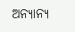ଅନ୍ୟାନ୍ୟ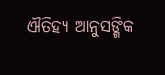ଐତିହ୍ୟ ଆନୁସଙ୍ଗିକ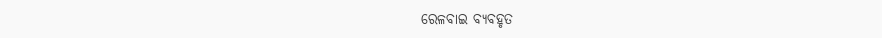ରେଳବାଇ ବ୍ୟବହୃତ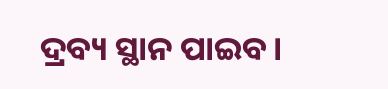ଦ୍ରବ୍ୟ ସ୍ଥାନ ପାଇବ।